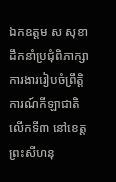ឯកឧត្តម ស សុខា ដឹកនាំប្រជុំពិភាក្សាការងាររៀបចំព្រឹត្តិការណ៍កីឡាជាតិ លើកទី៣ នៅខេត្តព្រះសីហនុ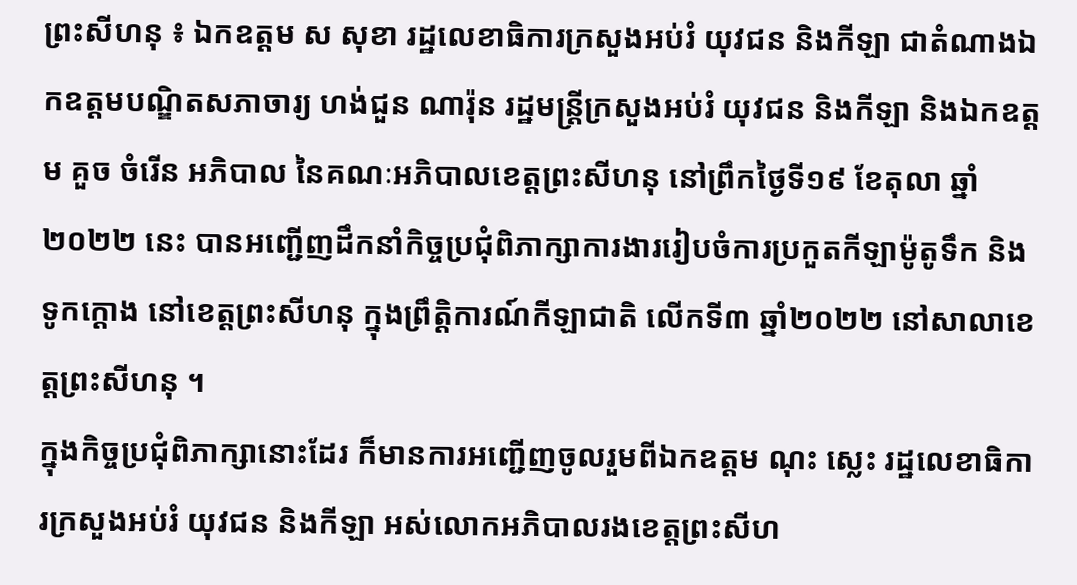ព្រះសីហនុ ៖ ឯកឧត្តម ស សុខា រដ្ឋលេខាធិការក្រសួងអប់រំ យុវជន និងកីឡា ជាតំណាងឯកឧត្តមបណ្ឌិតសភាចារ្យ ហង់ជួន ណារ៉ុន រដ្ឋមន្ត្រីក្រសួងអប់រំ យុវជន និងកីឡា និងឯកឧត្តម គួច ចំរើន អភិបាល នៃគណៈអភិបាលខេត្តព្រះសីហនុ នៅព្រឹកថ្ងៃទី១៩ ខែតុលា ឆ្នាំ២០២២ នេះ បានអញ្ជើញដឹកនាំកិច្ចប្រជុំពិភាក្សាការងាររៀបចំការប្រកួតកីឡាម៉ូតូទឹក និងទូកក្តោង នៅខេត្តព្រះសីហនុ ក្នុងព្រឹត្តិការណ៍កីឡាជាតិ លើកទី៣ ឆ្នាំ២០២២ នៅសាលាខេត្តព្រះសីហនុ ។
ក្នុងកិច្ចប្រជុំពិភាក្សានោះដែរ ក៏មានការអញ្ជើញចូលរួមពីឯកឧត្តម ណុះ ស្លេះ រដ្ឋលេខាធិការក្រសួងអប់រំ យុវជន និងកីឡា អស់លោកអភិបាលរងខេត្តព្រះសីហ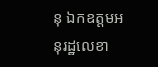នុ ឯកឧត្តមអនុរដ្ឋលេខា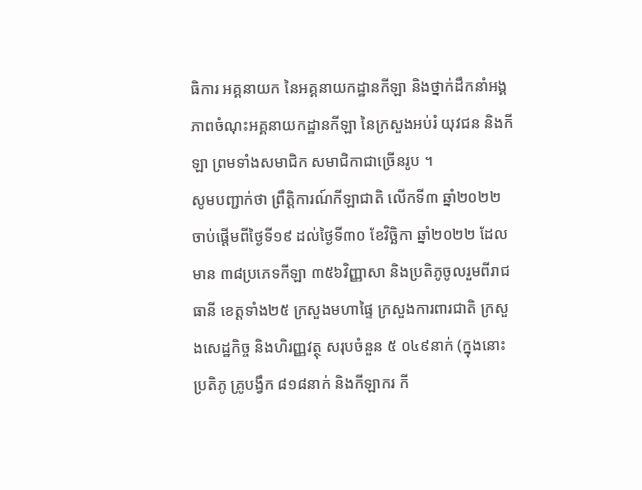ធិការ អគ្គនាយក នៃអគ្គនាយកដ្ឋានកីឡា និងថ្នាក់ដឹកនាំអង្គភាពចំណុះអគ្គនាយកដ្ឋានកីឡា នៃក្រសួងអប់រំ យុវជន និងកីឡា ព្រមទាំងសមាជិក សមាជិកាជាច្រើនរូប ។
សូមបញ្ជាក់ថា ព្រឹត្តិការណ៍កីឡាជាតិ លើកទី៣ ឆ្នាំ២០២២ ចាប់ផ្តើមពីថ្ងៃទី១៩ ដល់ថ្ងៃទី៣០ ខែវិច្ឆិកា ឆ្នាំ២០២២ ដែលមាន ៣៨ប្រភេទកីឡា ៣៥៦វិញ្ញាសា និងប្រតិភូចូលរួមពីរាជធានី ខេត្តទាំង២៥ ក្រសួងមហាផ្ទៃ ក្រសួងការពារជាតិ ក្រសួងសេដ្ឋកិច្ច និងហិរញ្ញវត្ថុ សរុបចំនួន ៥ ០៤៩នាក់ (ក្នុងនោះប្រតិភូ គ្រូបង្វឹក ៨១៨នាក់ និងកីឡាករ កី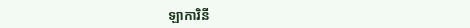ឡាការិនី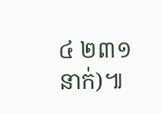៤ ២៣១នាក់)៕